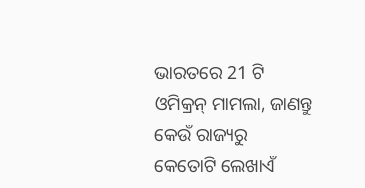ଭାରତରେ 21 ଟି ଓମିକ୍ରନ୍ ମାମଲା, ଜାଣନ୍ତୁ କେଉଁ ରାଜ୍ୟରୁ କେତୋଟି ଲେଖାଏଁ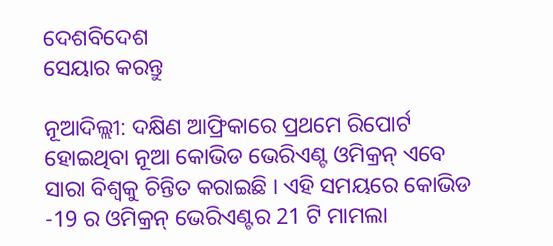ଦେଶବିଦେଶ
ସେୟାର କରନ୍ତୁ

ନୂଆଦିଲ୍ଲୀ: ଦକ୍ଷିଣ ଆଫ୍ରିକାରେ ପ୍ରଥମେ ରିପୋର୍ଟ ହୋଇଥିବା ନୂଆ କୋଭିଡ ଭେରିଏଣ୍ଟ ଓମିକ୍ରନ୍ ଏବେ ସାରା ବିଶ୍ୱକୁ ଚିନ୍ତିତ କରାଇଛି । ଏହି ସମୟରେ କୋଭିଡ -19 ର ଓମିକ୍ରନ୍ ଭେରିଏଣ୍ଟର 21 ଟି ମାମଲା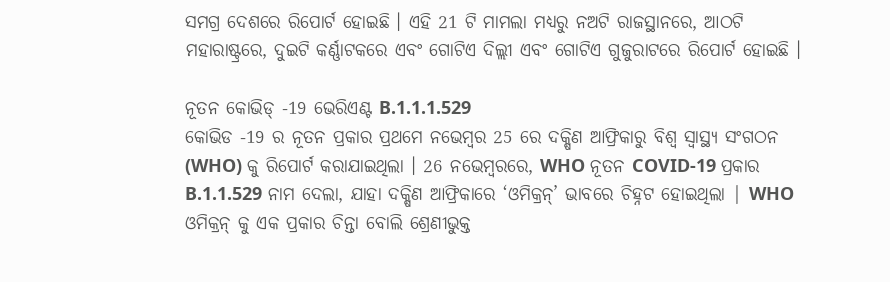ସମଗ୍ର ଦେଶରେ ରିପୋର୍ଟ ହୋଇଛି । ଏହି 21 ଟି ମାମଲା ମଧ୍ୟରୁ ନଅଟି ରାଜସ୍ଥାନରେ, ଆଠଟି ମହାରାଷ୍ଟ୍ରରେ, ଦୁଇଟି କର୍ଣ୍ଣାଟକରେ ଏବଂ ଗୋଟିଏ ଦିଲ୍ଲୀ ଏବଂ ଗୋଟିଏ ଗୁଜୁରାଟରେ ରିପୋର୍ଟ ହୋଇଛି ।

ନୂତନ କୋଭିଡ୍ -19 ଭେରିଏଣ୍ଟ B.1.1.1.529
କୋଭିଡ -19 ର ନୂତନ ପ୍ରକାର ପ୍ରଥମେ ନଭେମ୍ବର 25 ରେ ଦକ୍ଷିଣ ଆଫ୍ରିକାରୁ ବିଶ୍ୱ ସ୍ୱାସ୍ଥ୍ୟ ସଂଗଠନ (WHO) କୁ ରିପୋର୍ଟ କରାଯାଇଥିଲା । 26 ନଭେମ୍ବରରେ, WHO ନୂତନ COVID-19 ପ୍ରକାର B.1.1.529 ନାମ ଦେଲା, ଯାହା ଦକ୍ଷିଣ ଆଫ୍ରିକାରେ ‘ଓମିକ୍ରନ୍’ ଭାବରେ ଚିହ୍ନଟ ହୋଇଥିଲା | WHO ଓମିକ୍ରନ୍ କୁ ଏକ ପ୍ରକାର ଚିନ୍ତା ବୋଲି ଶ୍ରେଣୀଭୁକ୍ତ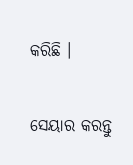କରିଛି ।


ସେୟାର କରନ୍ତୁ